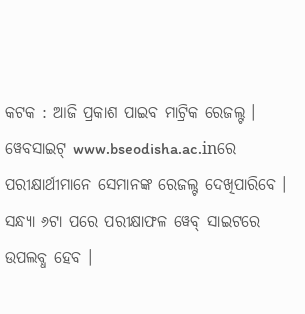କଟକ : ଆଜି ପ୍ରକାଶ ପାଇବ ମାଟ୍ରିକ ରେଜଲ୍ଟ । ୱେବସାଇଟ୍ www.bseodisha.ac.inରେ ପରୀକ୍ଷାର୍ଥୀମାନେ ସେମାନଙ୍କ ରେଜଲ୍ଟ ଦେଖିପାରିବେ । ସନ୍ଧ୍ୟା ୬ଟା ପରେ ପରୀକ୍ଷାଫଳ ୱେବ୍ ସାଇଟରେ ଉପଲବ୍ଧ ହେବ ।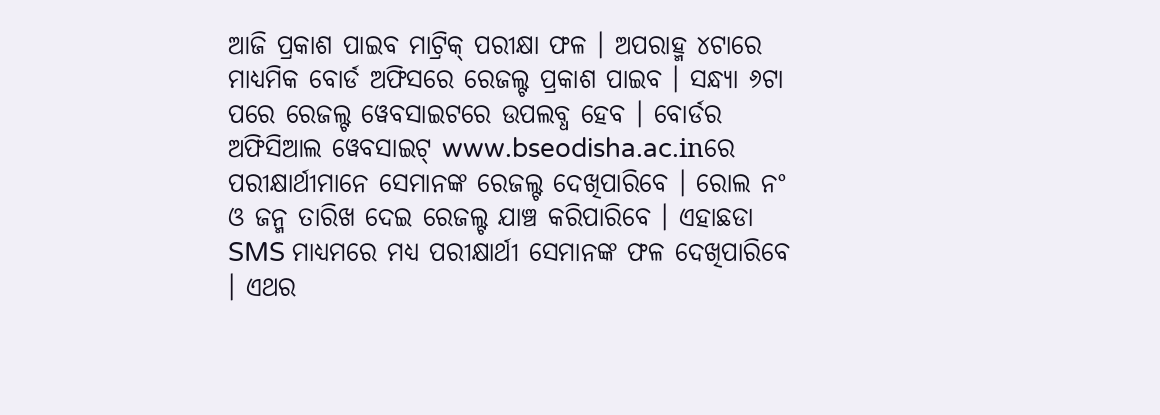ଆଜି ପ୍ରକାଶ ପାଇବ ମାଟ୍ରିକ୍ ପରୀକ୍ଷା ଫଳ । ଅପରାହ୍ମ ୪ଟାରେ ମାଧ୍ୟମିକ ବୋର୍ଡ ଅଫିସରେ ରେଜଲ୍ଟ ପ୍ରକାଶ ପାଇବ । ସନ୍ଧ୍ୟା ୬ଟା ପରେ ରେଜଲ୍ଟ ୱେବସାଇଟରେ ଉପଲବ୍ଧ ହେବ । ବୋର୍ଡର ଅଫିସିଆଲ ୱେବସାଇଟ୍ www.bseodisha.ac.inରେ ପରୀକ୍ଷାର୍ଥୀମାନେ ସେମାନଙ୍କ ରେଜଲ୍ଟ ଦେଖିପାରିବେ । ରୋଲ ନଂ ଓ ଜନ୍ମ ତାରିଖ ଦେଇ ରେଜଲ୍ଟ ଯାଞ୍ଚ କରିପାରିବେ । ଏହାଛଡା SMS ମାଧ୍ୟମରେ ମଧ୍ୟ ପରୀକ୍ଷାର୍ଥୀ ସେମାନଙ୍କ ଫଳ ଦେଖିପାରିବେ । ଏଥର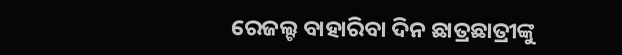ରେଜଲ୍ଟ ବାହାରିବା ଦିନ ଛାତ୍ରଛାତ୍ରୀଙ୍କୁ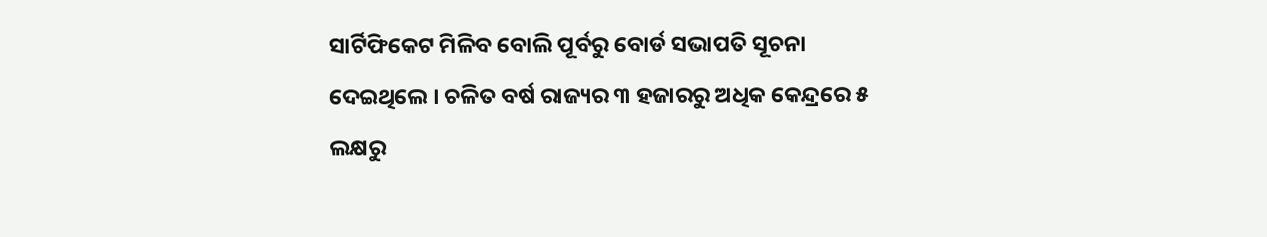ସାର୍ଟିଫିକେଟ ମିଳିବ ବୋଲି ପୂର୍ବରୁ ବୋର୍ଡ ସଭାପତି ସୂଚନା ଦେଇଥିଲେ । ଚଳିତ ବର୍ଷ ରାଜ୍ୟର ୩ ହଜାରରୁ ଅଧିକ କେନ୍ଦ୍ରରେ ୫ ଲକ୍ଷରୁ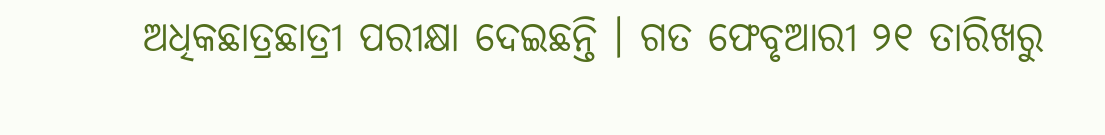ଅଧିକଛାତ୍ରଛାତ୍ରୀ ପରୀକ୍ଷା ଦେଇଛନ୍ତି । ଗତ ଫେବୃଆରୀ ୨୧ ତାରିଖରୁ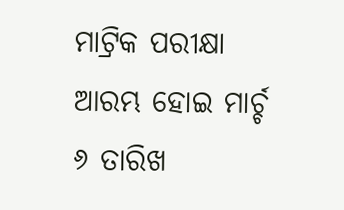ମାଟ୍ରିକ ପରୀକ୍ଷା ଆରମ୍ଭ ହୋଇ ମାର୍ଚ୍ଚ ୬ ତାରିଖ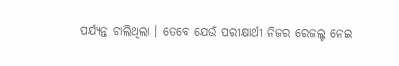ପର୍ଯ୍ୟନ୍ତ ଚାଲିଥିଲା । ତେବେ ଯେଉଁ ପରୀକ୍ଷାର୍ଥୀ ନିଜର ରେଜଲ୍ଟ ନେଇ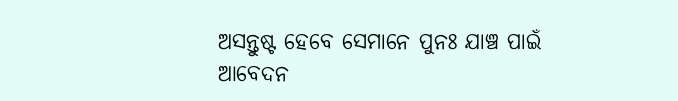ଅସନ୍ତୁଷ୍ଟ ହେବେ ସେମାନେ ପୁନଃ ଯାଞ୍ଚ ପାଇଁ ଆବେଦନ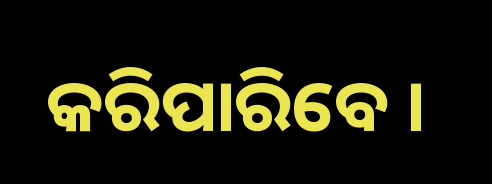କରିପାରିବେ ।